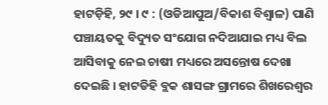ହାଟଡ଼ିହି, ୨୯ । ୯ : (ଓଡିଆପୁଅ/ବିକାଶ ବିଶ୍ୱାଳ) ପାଣି ପଞ୍ଚାୟତକୁ ବିଦ୍ୟୁତ ସଂଯୋଗ ନଦିଆଯାଇ ମଧ୍ୟ ବିଲ ଆସିବାକୁ ନେଇ ଚାଷୀ ମଧ୍ୟରେ ଅସନ୍ତୋଷ ଦେଖା ଦେଇଛି । ହାଟଡିହି ବ୍ଲକ ଶାସଙ୍ଗ ଗ୍ରାମରେ ଶିଖରେଶ୍ୱର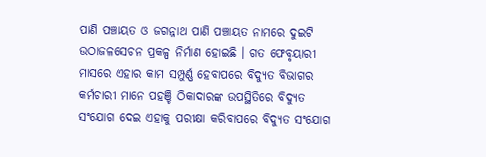ପାଣି ପଞ୍ଚାୟତ ଓ ଜଗନ୍ନାଥ ପାଣି ପଞ୍ଚାୟତ ନାମରେ ଦୁଇଟି ଉଠାଜଳସେଚନ ପ୍ରକଳ୍ପ ନିର୍ମାଣ ହୋଇଛି । ଗତ ଫେବୃୟାରୀ ମାସରେ ଏହାର କାମ ସମ୍ପୁର୍ଣ୍ଣ ହେବାପରେ ବିଦ୍ୟୁତ ବିଭାଗର କର୍ମଚାରୀ ମାନେ ପହଞ୍ଚି ଠିକାଦାରଙ୍କ ଉପସ୍ଥିତିରେ ବିଦ୍ୟୁତ ସଂଯୋଗ ଦେଇ ଏହାକୁ ପରୀକ୍ଷା କରିବାପରେ ବିଦ୍ୟୁତ ସଂଯୋଗ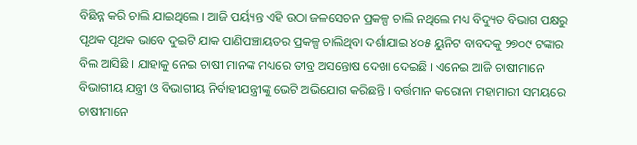ବିଛିନ୍ନ କରି ଚାଲି ଯାଇଥିଲେ । ଆଜି ପର୍ୟ୍ୟନ୍ତ ଏହି ଉଠା ଜଳସେଚନ ପ୍ରକଳ୍ପ ଚାଲି ନଥିଲେ ମଧ୍ୟ ବିଦ୍ୟୁତ ବିଭାଗ ପକ୍ଷରୁ ପୃଥକ ପୃଥକ ଭାବେ ଦୁଇଟି ଯାକ ପାଣିପଞ୍ଚାୟତର ପ୍ରକଳ୍ପ ଚାଲିଥିବା ଦର୍ଶାଯାଇ ୪୦୫ ୟୁନିଟ ବାବଦକୁ ୨୭୦୯ ଟଙ୍କାର ବିଲ ଆସିଛି । ଯାହାକୁ ନେଇ ଚାଷୀ ମାନଙ୍କ ମଧ୍ୟରେ ତୀବ୍ର ଅସନ୍ତୋଷ ଦେଖା ଦେଇଛି । ଏନେଇ ଆଜି ଚାଷୀମାନେ ବିଭାଗୀୟ ଯନ୍ତ୍ରୀ ଓ ବିଭାଗୀୟ ନିର୍ବାହୀଯନ୍ତ୍ରୀଙ୍କୁ ଭେଟି ଅଭିଯୋଗ କରିଛନ୍ତି । ବର୍ତ୍ତମାନ କରୋନା ମହାମାରୀ ସମୟରେ ଚାଷୀମାନେ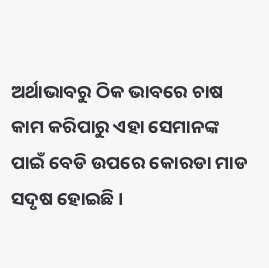ଅର୍ଥାଭାବରୁ ଠିକ ଭାବରେ ଚାଷ କାମ କରିପାରୁ ଏହା ସେମାନଙ୍କ ପାଇଁ ବେଡି ଉପରେ କୋରଡା ମାଡ ସଦୃଷ ହୋଇଛି ।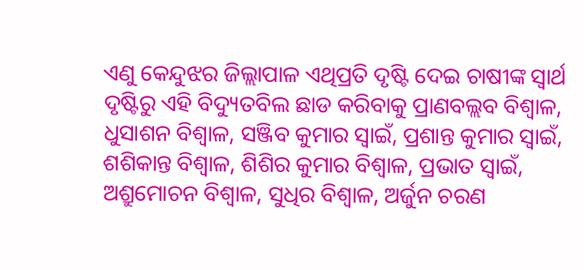ଏଣୁ କେନ୍ଦୁଝର ଜିଲ୍ଲାପାଳ ଏଥିପ୍ରତି ଦୃଷ୍ଟି ଦେଇ ଚାଷୀଙ୍କ ସ୍ୱାର୍ଥ ଦୃଷ୍ଟିରୁ ଏହି ବିଦ୍ୟୁତବିଲ ଛାଡ କରିବାକୁ ପ୍ରାଣବଲ୍ଲବ ବିଶ୍ୱାଳ, ଧୁସାଶନ ବିଶ୍ୱାଳ, ସଞ୍ଜିବ କୁମାର ସ୍ୱାଇଁ, ପ୍ରଶାନ୍ତ କୁମାର ସ୍ୱାଇଁ, ଶଶିକାନ୍ତ ବିଶ୍ୱାଳ, ଶିଶିର କୁମାର ବିଶ୍ୱାଳ, ପ୍ରଭାତ ସ୍ୱାଇଁ, ଅଶ୍ରୁମୋଚନ ବିଶ୍ୱାଳ, ସୁଧିର ବିଶ୍ୱାଳ, ଅର୍ଜୁନ ଚରଣ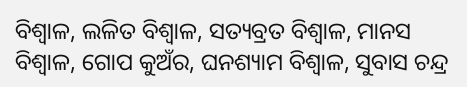ବିଶ୍ୱାଳ, ଲଳିତ ବିଶ୍ୱାଳ, ସତ୍ୟବ୍ରତ ବିଶ୍ୱାଳ, ମାନସ ବିଶ୍ୱାଳ, ଗୋପ କୁଅଁର, ଘନଶ୍ୟାମ ବିଶ୍ୱାଳ, ସୁବାସ ଚନ୍ଦ୍ର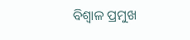ବିଶ୍ୱାଳ ପ୍ରମୁଖ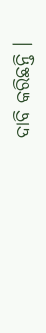ଦାବି କରିଛନ୍ତି ।